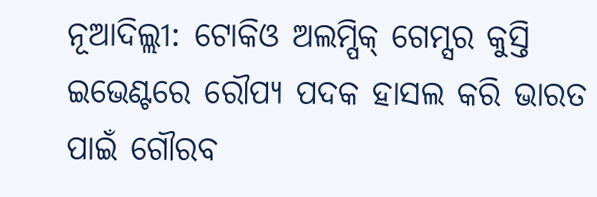ନୂଆଦିଲ୍ଲୀ: ଟୋକିଓ ଅଲମ୍ପିକ୍ ଗେମ୍ସର କୁସ୍ତି ଇଭେଣ୍ଟରେ ରୌପ୍ୟ ପଦକ ହାସଲ କରି ଭାରତ ପାଇଁ ଗୌରବ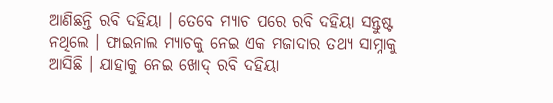ଆଣିଛନ୍ତି ରବି ଦହିୟା । ତେବେ ମ୍ୟାଚ ପରେ ରବି ଦହିୟା ସନ୍ତୁଷ୍ଟ ନଥିଲେ । ଫାଇନାଲ ମ୍ୟାଚକୁ ନେଇ ଏକ ମଜାଦାର ତଥ୍ୟ ସାମ୍ନାକୁ ଆସିଛି । ଯାହାକୁ ନେଇ ଖୋଦ୍ ରବି ଦହିୟା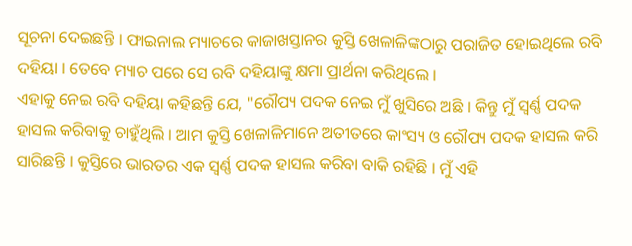ସୂଚନା ଦେଇଛନ୍ତି । ଫାଇନାଲ ମ୍ୟାଚରେ କାଜାଖସ୍ତାନର କୁସ୍ତି ଖେଳାଳିଙ୍କଠାରୁ ପରାଜିତ ହୋଇଥିଲେ ରବି ଦହିୟା । ତେବେ ମ୍ୟାଚ ପରେ ସେ ରବି ଦହିୟାଙ୍କୁ କ୍ଷମା ପ୍ରାର୍ଥନା କରିଥିଲେ ।
ଏହାକୁ ନେଇ ରବି ଦହିୟା କହିଛନ୍ତି ଯେ, "ରୌପ୍ୟ ପଦକ ନେଇ ମୁଁ ଖୁସିରେ ଅଛି । କିନ୍ତୁ ମୁଁ ସ୍ବର୍ଣ୍ଣ ପଦକ ହାସଲ କରିବାକୁ ଚାହୁଁଥିଲି । ଆମ କୁସ୍ତି ଖେଳାଳିମାନେ ଅତୀତରେ କାଂସ୍ୟ ଓ ରୌପ୍ୟ ପଦକ ହାସଲ କରି ସାରିଛନ୍ତି । କୁସ୍ତିରେ ଭାରତର ଏକ ସ୍ବର୍ଣ୍ଣ ପଦକ ହାସଲ କରିବା ବାକି ରହିଛି । ମୁଁ ଏହି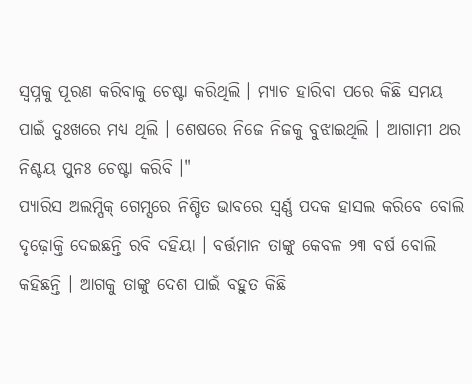ସ୍ବପ୍ନକୁ ପୂରଣ କରିବାକୁ ଚେଷ୍ଟା କରିଥିଲି । ମ୍ୟାଚ ହାରିବା ପରେ କିଛି ସମୟ ପାଇଁ ଦୁଃଖରେ ମଧ୍ୟ ଥିଲି । ଶେଷରେ ନିଜେ ନିଜକୁ ବୁଝାଇଥିଲି । ଆଗାମୀ ଥର ନିଶ୍ଚୟ ପୁନଃ ଚେଷ୍ଟା କରିବି ।"
ପ୍ୟାରିସ ଅଲମ୍ପିକ୍ ଗେମ୍ସରେ ନିଶ୍ଚିତ ଭାବରେ ସ୍ବର୍ଣ୍ଣ ପଦକ ହାସଲ କରିବେ ବୋଲି ଦୃଢ଼ୋକ୍ତି ଦେଇଛନ୍ତି ରବି ଦହିୟା । ବର୍ତ୍ତମାନ ତାଙ୍କୁ କେବଳ ୨୩ ବର୍ଷ ବୋଲି କହିଛନ୍ତି । ଆଗକୁ ତାଙ୍କୁ ଦେଶ ପାଇଁ ବହୁତ କିଛି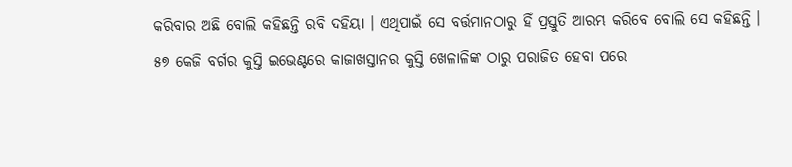କରିବାର ଅଛି ବୋଲି କହିଛନ୍ତି ରବି ଦହିୟା । ଏଥିପାଇଁ ସେ ବର୍ତ୍ତମାନଠାରୁ ହିଁ ପ୍ରସ୍ତୁତି ଆରମ୍ଭ କରିବେ ବୋଲି ସେ କହିଛନ୍ତି ।
୫୭ କେଜି ବର୍ଗର କୁସ୍ତି ଇଭେଣ୍ଟରେ କାଜାଖସ୍ତାନର କୁସ୍ତି ଖେଳାଳିଙ୍କ ଠାରୁ ପରାଜିତ ହେବା ପରେ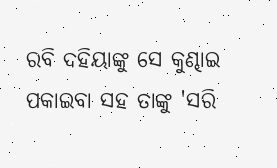ରବି ଦହିୟାଙ୍କୁ ସେ କୁଣ୍ଢାଇ ପକାଇବା ସହ ତାଙ୍କୁ 'ସରି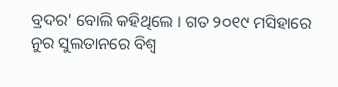ବ୍ରଦର' ବୋଲି କହିଥିଲେ । ଗତ ୨୦୧୯ ମସିହାରେ ନୁର ସୁଲତାନରେ ବିଶ୍ବ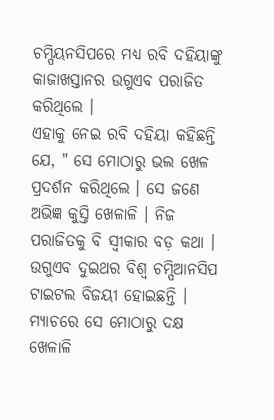ଚମ୍ପିୟନସିପରେ ମଧ୍ୟ ରବି ଦହିୟାଙ୍କୁ କାଜାଖସ୍ତାନର ଉଗୁଏବ ପରାଜିତ କରିଥିଲେ ।
ଏହାକୁ ନେଇ ରବି ଦହିୟା କହିଛନ୍ତି ଯେ, " ସେ ମୋଠାରୁ ଭଲ ଖେଳ ପ୍ରଦର୍ଶନ କରିଥିଲେ । ସେ ଜଣେ ଅଭିଜ୍ଞ କୁସ୍ତି ଖେଳାଳି । ନିଜ ପରାଜିତକୁ ବି ସ୍ବୀକାର ବଡ଼ କଥା । ଉଗୁଏବ ଦୁଇଥର ବିଶ୍ବ ଚମ୍ପିଆନସିପ ଟାଇଟଲ ବିଜୟୀ ହୋଇଛନ୍ତି । ମ୍ୟାଚରେ ସେ ମୋଠାରୁ ଦକ୍ଷ ଖେଳାଳି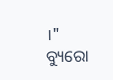।"
ବ୍ୟୁରୋ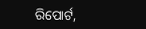ରିପୋର୍ଟ,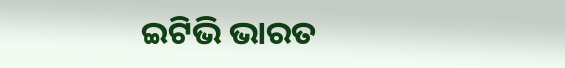ଇଟିଭି ଭାରତ